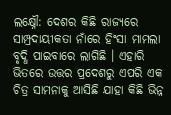ଲକ୍ଷ୍ନୌ: ଦେଶର କିଛି ରାଜ୍ୟରେ ସାମ୍ପ୍ରଦାୟୀକତା ନାଁରେ ହିଂସା ମାମଲା ବୃଦ୍ଧି ପାଇବାରେ ଲାଗିଛି । ଏହାରି ଭିତରେ ଉତ୍ତର ପ୍ରଦେଶରୁ ଏପରି ଏକ ଚିତ୍ର ସାମନାକୁ ଆସିଛି ଯାହା କିଛି ଭିନ୍ନ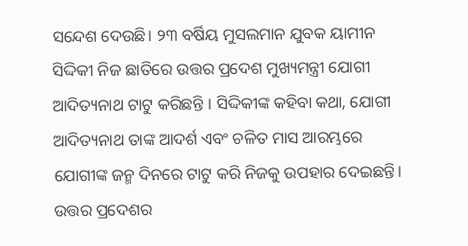ସନ୍ଦେଶ ଦେଉଛି। ୨୩ ବର୍ଷିୟ ମୁସଲମାନ ଯୁବକ ୟାମୀନ ସିଦ୍ଦିକୀ ନିଜ ଛାତିରେ ଉତ୍ତର ପ୍ରଦେଶ ମୁଖ୍ୟମନ୍ତ୍ରୀ ଯୋଗୀ ଆଦିତ୍ୟନାଥ ଟାଟୁ କରିଛନ୍ତି । ସିଦ୍ଦିକୀଙ୍କ କହିବା କଥା, ଯୋଗୀ ଆଦିତ୍ୟନାଥ ତାଙ୍କ ଆଦର୍ଶ ଏବଂ ଚଳିତ ମାସ ଆରମ୍ଭରେ ଯୋଗୀଙ୍କ ଜନ୍ମ ଦିନରେ ଟାଟୁ କରି ନିଜକୁ ଉପହାର ଦେଇଛନ୍ତି। ଉତ୍ତର ପ୍ରଦେଶର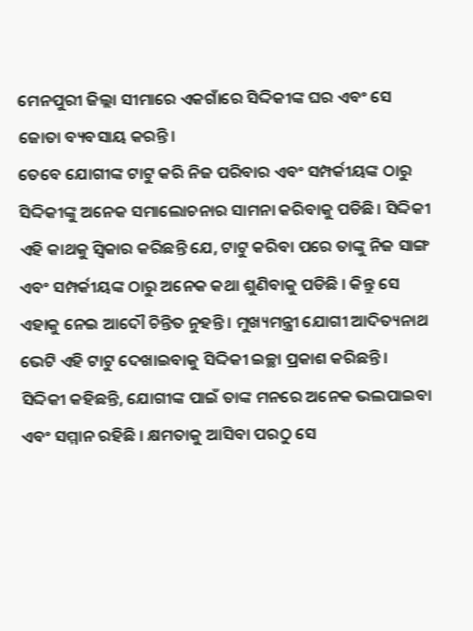ମେନପୁରୀ ଜିଲ୍ଲା ସୀମାରେ ଏକଗାଁରେ ସିଦ୍ଦିକୀଙ୍କ ଘର ଏବଂ ସେ ଜୋତା ବ୍ୟବସାୟ କରନ୍ତି।
ତେବେ ଯୋଗୀଙ୍କ ଟାଟୁ କରି ନିଜ ପରିବାର ଏବଂ ସମ୍ପର୍କୀୟଙ୍କ ଠାରୁ ସିଦ୍ଦିକୀଙ୍କୁ ଅନେକ ସମାଲୋଚନାର ସାମନା କରିବାକୁ ପଡିଛି। ସିଦ୍ଦିକୀ ଏହି କାଥକୁ ସ୍ୱିକାର କରିଛନ୍ତି ଯେ, ଟାଟୁ କରିବା ପରେ ତାଙ୍କୁ ନିଜ ସାଙ୍ଗ ଏବଂ ସମ୍ପର୍କୀୟଙ୍କ ଠାରୁ ଅନେକ କଥା ଶୁଣିବାକୁ ପଡିଛି । କିନ୍ତୁ ସେ ଏହାକୁ ନେଇ ଆଦୌ ଚିନ୍ତିତ ନୁହନ୍ତି । ମୁଖ୍ୟମନ୍ତ୍ରୀ ଯୋଗୀ ଆଦିତ୍ୟନାଥ ଭେଟି ଏହି ଟାଟୁ ଦେଖାଇବାକୁ ସିଦ୍ଦିକୀ ଇଚ୍ଛା ପ୍ରକାଶ କରିଛନ୍ତି । ସିଦ୍ଦିକୀ କହିଛନ୍ତି, ଯୋଗୀଙ୍କ ପାଇଁ ତାଙ୍କ ମନରେ ଅନେକ ଭଲପାଇବା ଏବଂ ସମ୍ମାନ ରହିଛି । କ୍ଷମତାକୁ ଆସିବା ପରଠୁ ସେ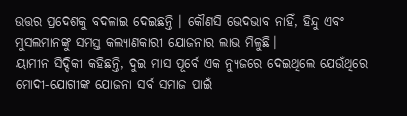ଉତ୍ତର ପ୍ରଦେଶକୁ ବଦଳାଇ ଦେଇଛନ୍ତି । କୌଣସି ଭେଦଭାବ ନାହିଁ, ହିନ୍ଦୁ ଏବଂ ମୁସଲମାନଙ୍କୁ ସମସ୍ତ କଲ୍ୟାଣକାରୀ ଯୋଜନାର ଲାଭ ମିଳୁଛି।
ୟାମୀନ ସିଦ୍ଦିକୀ କହିଛନ୍ତି, ଦୁଇ ମାସ ପୂର୍ବେ ଏକ ନ୍ୟୁଜରେ ଦେଇଥିଲେ ଯେଉଁଥିରେ ମୋଦୀ-ଯୋଗୀଙ୍କ ଯୋଜନା ସର୍ବ ସମାଜ ପାଇଁ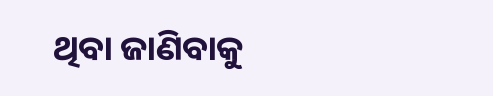ଥିବା ଜାଣିବାକୁ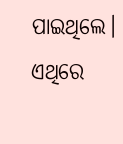ପାଇଥିଲେ। ଏଥିରେ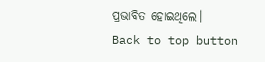ପ୍ରଭାବିତ ହୋଇଥିଲେ।
Back to top button